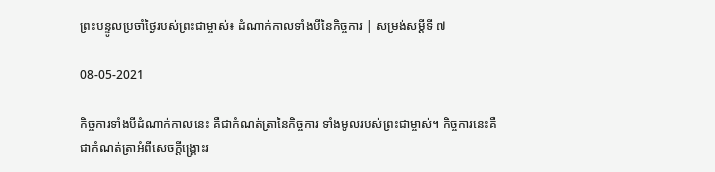ព្រះបន្ទូលប្រចាំថ្ងៃរបស់ព្រះជាម្ចាស់៖ ដំណាក់កាលទាំងបីនៃកិច្ចការ | សម្រង់សម្ដីទី ៧

08-05-2021

កិច្ចការទាំងបីដំណាក់កាលនេះ គឺជាកំណត់ត្រានៃកិច្ចការ ទាំងមូលរបស់ព្រះជាម្ចាស់។ កិច្ចការនេះគឺជាកំណត់ត្រាអំពីសេចក្ដីង្គ្រោះរ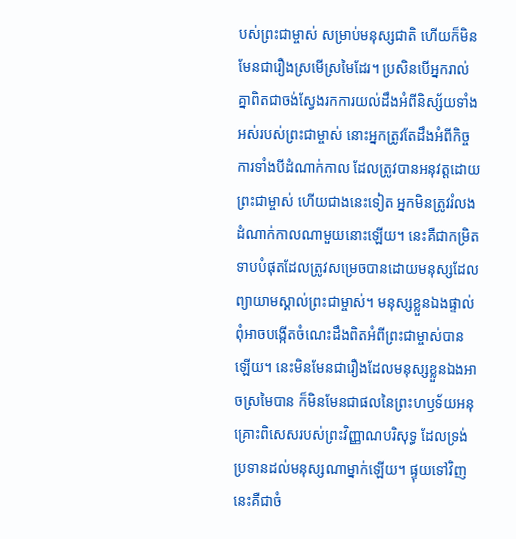បស់ព្រះជាម្ចាស់ សម្រាប់មនុស្សជាតិ ហើយក៏មិនមែនជារឿងស្រមើស្រមៃដែរ។ ប្រសិនបើអ្នករាល់គ្នាពិតជាចង់ស្វែងរកការយល់ដឹងអំពីនិស្ស័យទាំងអស់របស់ព្រះជាម្ចាស់ នោះអ្នកត្រូវតែដឹងអំពីកិច្ចការទាំងបីដំណាក់កាល ដែលត្រូវបានអនុវត្តដោយព្រះជាម្ចាស់ ហើយជាងនេះទៀត អ្នកមិនត្រូវរំលងដំណាក់កាលណាមួយនោះឡើយ។ នេះគឺជាកម្រិតទាបបំផុតដែលត្រូវសម្រេចបានដោយមនុស្សដែលព្យាយាមស្គាល់ព្រះជាម្ចាស់។ មនុស្សខ្លួនឯងផ្ទាល់ពុំអាចបង្កើតចំណេះដឹងពិតអំពីព្រះជាម្ចាស់បានឡើយ។ នេះមិនមែនជារឿងដែលមនុស្សខ្លួនឯងអាចស្រមៃបាន ក៏មិនមែនជាផលនៃព្រះហឫទ័យអនុគ្រោះពិសេសរបស់ព្រះវិញ្ញាណបរិសុទ្ធ ដែលទ្រង់ប្រទានដល់មនុស្សណាម្នាក់ឡើយ។ ផ្ទុយទៅវិញ នេះគឺជាចំ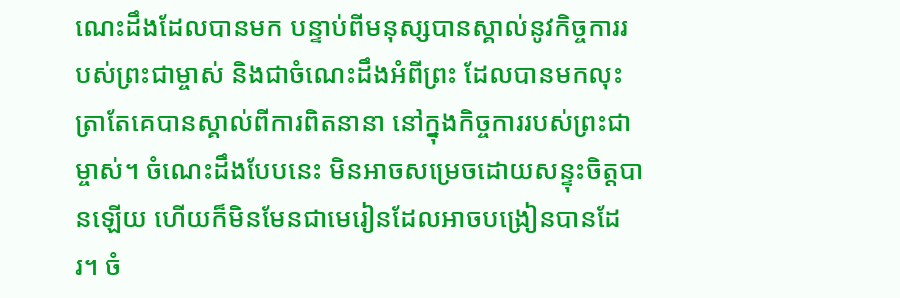ណេះដឹងដែលបានមក បន្ទាប់ពីមនុស្សបានស្គាល់នូវកិច្ចការរបស់ព្រះជាម្ចាស់ និងជាចំណេះដឹងអំពីព្រះ ដែលបានមកលុះត្រាតែគេបានស្គាល់ពីការពិតនានា នៅក្នុងកិច្ចការរបស់ព្រះជាម្ចាស់។ ចំណេះដឹងបែបនេះ មិនអាចសម្រេចដោយសន្ទុះចិត្តបានឡើយ ហើយក៏មិនមែនជាមេរៀនដែលអាចបង្រៀនបានដែរ។ ចំ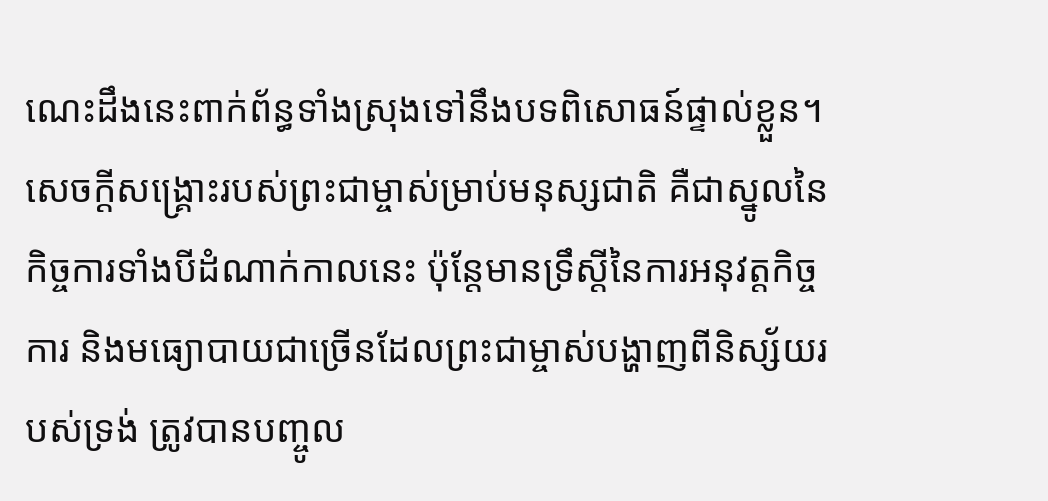ណេះដឹងនេះពាក់ព័ន្ធទាំងស្រុងទៅនឹងបទពិសោធន៍ផ្ទាល់ខ្លួន។ សេចក្ដីសង្គ្រោះរបស់ព្រះជាម្ចាស់ម្រាប់មនុស្សជាតិ គឺជាស្នូលនៃកិច្ចការទាំងបីដំណាក់កាលនេះ ប៉ុន្តែមានទ្រឹស្ដីនៃការអនុវត្តកិច្ចការ និងមធ្យោបាយជាច្រើនដែលព្រះជាម្ចាស់បង្ហាញពីនិស្ស័យរបស់ទ្រង់ ត្រូវបានបញ្ចូល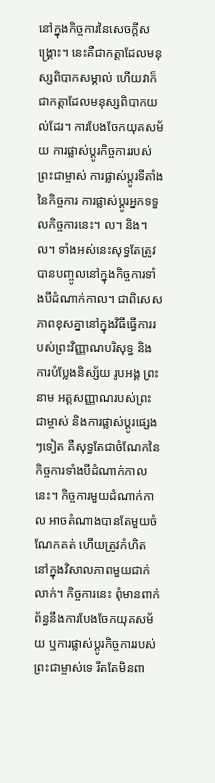នៅក្នុងកិច្ចការនៃសេចក្ដីសង្គ្រោះ។ នេះគឺជាកត្តាដែលមនុស្សពិបាកសម្គាល់ ហើយវាក៏ជាកត្តាដែលមនុស្សពិបាកយល់ដែរ។ ការបែងចែកយុគសម័យ ការផ្លាស់ប្ដូរកិច្ចការរបស់ព្រះជាម្ចាស់ ការផ្លាស់ប្ដូរទីតាំងនៃកិច្ចការ ការផ្លាស់ប្ដូរអ្នកទទួលកិច្ចការនេះ។ ល។ និង។ ល។ ទាំងអស់នេះសុទ្ធតែត្រូវបានបញ្ចូលនៅក្នុងកិច្ចការទាំងបីដំណាក់កាល។ ជាពិសេស ភាពខុសគ្នានៅក្នុងវិធីធ្វើការរបស់ព្រះវិញ្ញាណបរិសុទ្ធ និងការបំប្លែងនិស្ស័យ រូបអង្គ ព្រះនាម អត្តសញ្ញាណរបស់ព្រះជាម្ចាស់ និងការផ្លាស់ប្ដូរផ្សេងៗទៀត គឺសុទ្ធតែជាចំណែកនៃកិច្ចការទាំងបីដំណាក់កាលនេះ។ កិច្ចការមួយដំណាក់កាល អាចតំណាងបានតែមួយចំណែកគត់ ហើយត្រូវកំហិតនៅក្នុងវិសាលភាពមួយជាក់លាក់។ កិច្ចការនេះ ពុំមានពាក់ព័ន្ធនឹងការបែងចែកយុគសម័យ ឬការផ្លាស់ប្ដូរកិច្ចការរបស់ព្រះជាម្ចាស់ទេ រឹតតែមិនពា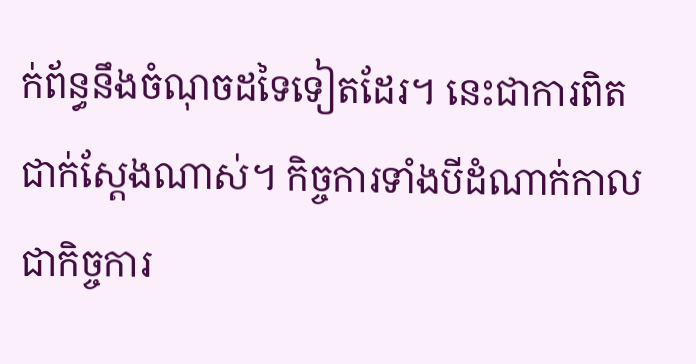ក់ព័ន្ធនឹងចំណុចដទៃទៀតដែរ។ នេះជាការពិតជាក់ស្តែងណាស់។ កិច្ចការទាំងបីដំណាក់កាល ជាកិច្ចការ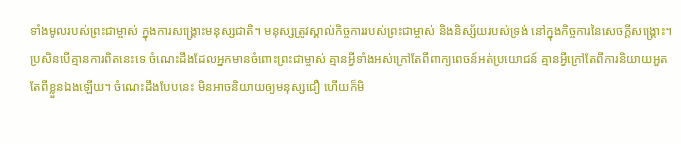ទាំងមូលរបស់ព្រះជាម្ចាស់ ក្នុងការសង្គ្រោះមនុស្សជាតិ។ មនុស្សត្រូវស្គាល់កិច្ចការរបស់ព្រះជាម្ចាស់ និងនិស្ស័យរបស់ទ្រង់ នៅក្នុងកិច្ចការនៃសេចក្ដីសង្គ្រោះ។ ប្រសិនបើគ្មានការពិតនេះទេ ចំណេះដឹងដែលអ្នកមានចំពោះព្រះជាម្ចាស់ គ្មានអ្វីទាំងអស់ក្រៅតែពីពាក្យពេចន៍អត់ប្រយោជន៍ គ្មានអ្វីក្រៅតែពីការនិយាយអួតតែពីខ្លួនឯងឡើយ។ ចំណេះដឹងបែបនេះ មិនអាចនិយាយឲ្យមនុស្សជឿ ហើយក៏មិ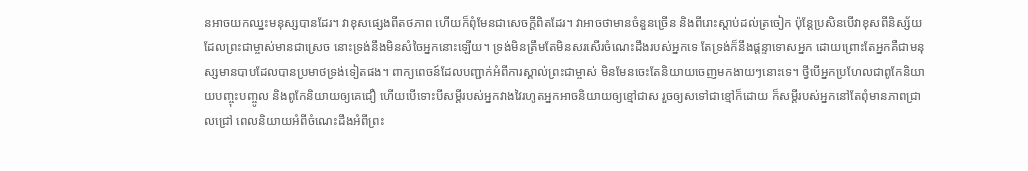នអាចយកឈ្នះមនុស្សបានដែរ។ វាខុសផ្សេងពីតថភាព ហើយក៏ពុំមែនជាសេចក្ដីពិតដែរ។ វាអាចថាមានចំនួនច្រើន និងពីរោះស្ដាប់ដល់ត្រចៀក ប៉ុន្តែប្រសិនបើវាខុសពីនិស្ស័យដែលព្រះជាម្ចាស់មានជាស្រេច នោះទ្រង់នឹងមិនសំចៃអ្នកនោះឡើយ។ ទ្រង់មិនត្រឹមតែមិនសរសើរចំណេះដឹងរបស់អ្នកទេ តែទ្រង់ក៏នឹងផ្ដន្ទាទោសអ្នក ដោយព្រោះតែអ្នកគឺជាមនុស្សមានបាបដែលបានប្រមាថទ្រង់ទៀតផង។ ពាក្យពេចន៍ដែលបញ្ជាក់អំពីការស្គាល់ព្រះជាម្ចាស់ មិនមែនចេះតែនិយាយចេញមកងាយៗនោះទេ។ ថ្វីបើអ្នកប្រហែលជាពូកែនិយាយបញ្ចុះបញ្ចូល និងពូកែនិយាយឲ្យគេជឿ ហើយបើទោះបីសម្ដីរបស់អ្នកវាងវៃរហូតអ្នកអាចនិយាយឲ្យខ្មៅជាស រួចឲ្យសទៅជាខ្មៅក៏ដោយ ក៏សម្ដីរបស់អ្នកនៅតែពុំមានភាពជ្រាលជ្រៅ ពេលនិយាយអំពីចំណេះដឹងអំពីព្រះ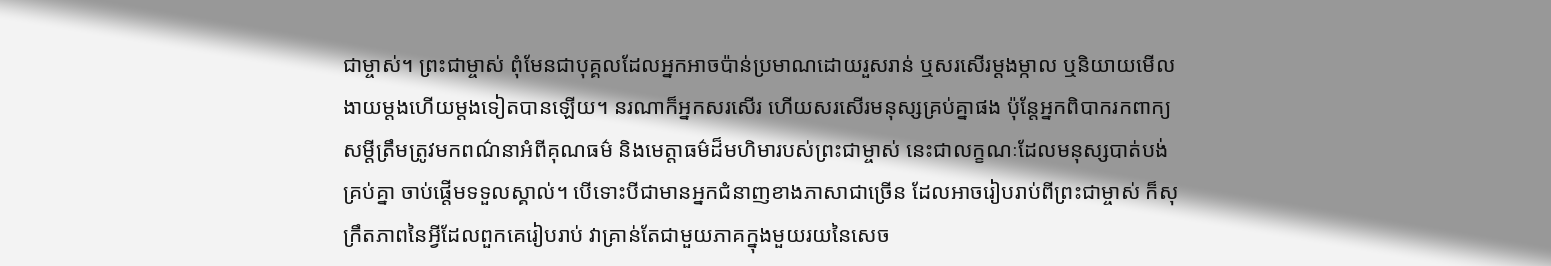ជាម្ចាស់។ ព្រះជាម្ចាស់ ពុំមែនជាបុគ្គលដែលអ្នកអាចប៉ាន់ប្រមាណដោយរួសរាន់ ឬសរសើរម្ដងម្កាល ឬនិយាយមើលងាយម្ដងហើយម្ដងទៀតបានឡើយ។ នរណាក៏អ្នកសរសើរ ហើយសរសើរមនុស្សគ្រប់គ្នាផង ប៉ុន្តែអ្នកពិបាករកពាក្យសម្ដីត្រឹមត្រូវមកពណ៌នាអំពីគុណធម៌ និងមេត្តាធម៌ដ៏មហិមារបស់ព្រះជាម្ចាស់ នេះជាលក្ខណៈដែលមនុស្សបាត់បង់គ្រប់គ្នា ចាប់ផ្ដើមទទួលស្គាល់។ បើទោះបីជាមានអ្នកជំនាញខាងភាសាជាច្រើន ដែលអាចរៀបរាប់ពីព្រះជាម្ចាស់ ក៏សុក្រឹតភាពនៃអ្វីដែលពួកគេរៀបរាប់ វាគ្រាន់តែជាមួយភាគក្នុងមួយរយនៃសេច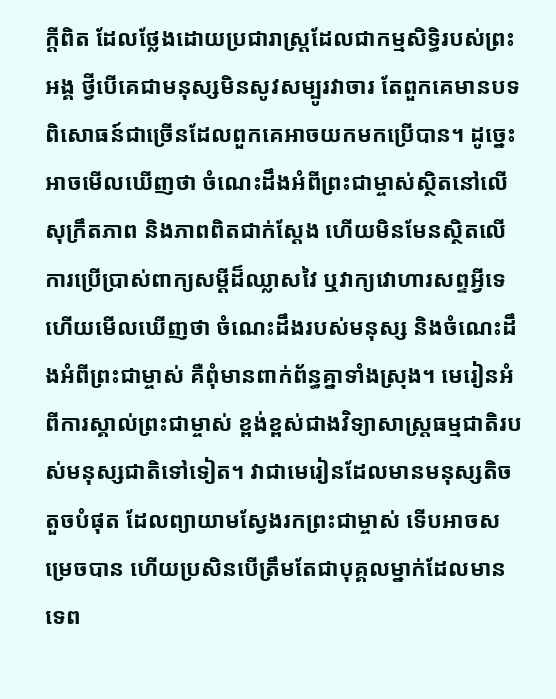ក្ដីពិត ដែលថ្លែងដោយប្រជារាស្ត្រដែលជាកម្មសិទ្ធិរបស់ព្រះអង្គ ថ្វីបើគេជាមនុស្សមិនសូវសម្បូរវាចារ តែពួកគេមានបទពិសោធន៍ជាច្រើនដែលពួកគេអាចយកមកប្រើបាន។ ដូច្នេះ អាចមើលឃើញថា ចំណេះដឹងអំពីព្រះជាម្ចាស់ស្ថិតនៅលើសុក្រឹតភាព និងភាពពិតជាក់ស្ដែង ហើយមិនមែនស្ថិតលើការប្រើប្រាស់ពាក្យសម្ដីដ៏ឈ្លាសវៃ ឬវាក្យវោហារសព្ទអ្វីទេ ហើយមើលឃើញថា ចំណេះដឹងរបស់មនុស្ស និងចំណេះដឹងអំពីព្រះជាម្ចាស់ គឺពុំមានពាក់ព័ន្ធគ្នាទាំងស្រុង។ មេរៀនអំពីការស្គាល់ព្រះជាម្ចាស់ ខ្ពង់ខ្ពស់ជាងវិទ្យាសាស្ត្រធម្មជាតិរបស់មនុស្សជាតិទៅទៀត។ វាជាមេរៀនដែលមានមនុស្សតិចតួចបំផុត ដែលព្យាយាមស្វែងរកព្រះជាម្ចាស់ ទើបអាចសម្រេចបាន ហើយប្រសិនបើត្រឹមតែជាបុគ្គលម្នាក់ដែលមានទេព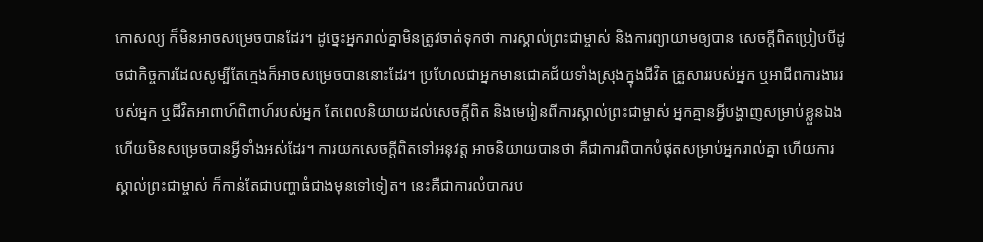កោសល្យ ក៏មិនអាចសម្រេចបានដែរ។ ដូច្នេះអ្នករាល់គ្នាមិនត្រូវចាត់ទុកថា ការស្គាល់ព្រះជាម្ចាស់ និងការព្យាយាមឲ្យបាន សេចក្ដីពិតប្រៀបបីដូចជាកិច្ចការដែលសូម្បីតែក្មេងក៏អាចសម្រេចបាននោះដែរ។ ប្រហែលជាអ្នកមានជោគជ័យទាំងស្រុងក្នុងជីវិត គ្រួសាររបស់អ្នក ឬអាជីពការងាររបស់អ្នក ឬជីវិតអាពាហ៍ពិពាហ៍របស់អ្នក តែពេលនិយាយដល់សេចក្ដីពិត និងមេរៀនពីការស្គាល់ព្រះជាម្ចាស់ អ្នកគ្មានអ្វីបង្ហាញសម្រាប់ខ្លួនឯង ហើយមិនសម្រេចបានអ្វីទាំងអស់ដែរ។ ការយកសេចក្ដីពិតទៅអនុវត្ត អាចនិយាយបានថា គឺជាការពិបាកបំផុតសម្រាប់អ្នករាល់គ្នា ហើយការស្គាល់ព្រះជាម្ចាស់ ក៏កាន់តែជាបញ្ហាធំជាងមុនទៅទៀត។ នេះគឺជាការលំបាករប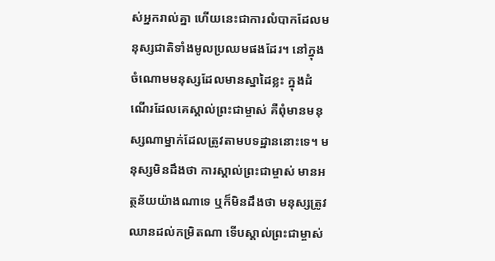ស់អ្នករាល់គ្នា ហើយនេះជាការលំបាកដែលមនុស្សជាតិទាំងមូលប្រឈមផងដែរ។ នៅក្នុងចំណោមមនុស្សដែលមានស្នាដៃខ្លះ ក្នុងដំណើរដែលគេស្គាល់ព្រះជាម្ចាស់ គឺពុំមានមនុស្សណាម្នាក់ដែលត្រូវតាមបទដ្ឋាននោះទេ។ មនុស្សមិនដឹងថា ការស្គាល់ព្រះជាម្ចាស់ មានអត្ថន័យយ៉ាងណាទេ ឬក៏មិនដឹងថា មនុស្សត្រូវឈានដល់កម្រិតណា ទើបស្គាល់ព្រះជាម្ចាស់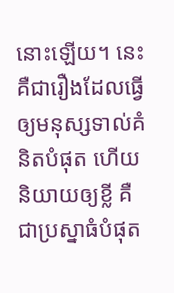នោះឡើយ។ នេះគឺជារឿងដែលធ្វើឲ្យមនុស្សទាល់គំនិតបំផុត ហើយនិយាយឲ្យខ្លី គឺជាប្រស្នាធំបំផុត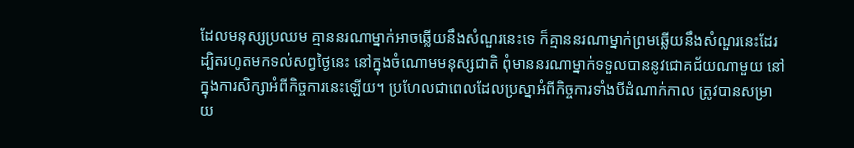ដែលមនុស្សប្រឈម គ្មាននរណាម្នាក់អាចឆ្លើយនឹងសំណួរនេះទេ ក៏គ្មាននរណាម្នាក់ព្រមឆ្លើយនឹងសំណួរនេះដែរ ដ្បិតរហូតមកទល់សព្វថ្ងៃនេះ នៅក្នុងចំណោមមនុស្សជាតិ ពុំមាននរណាម្នាក់ទទួលបាននូវជោគជ័យណាមួយ នៅក្នុងការសិក្សាអំពីកិច្ចការនេះឡើយ។ ប្រហែលជាពេលដែលប្រស្នាអំពីកិច្ចការទាំងបីដំណាក់កាល ត្រូវបានសម្រាយ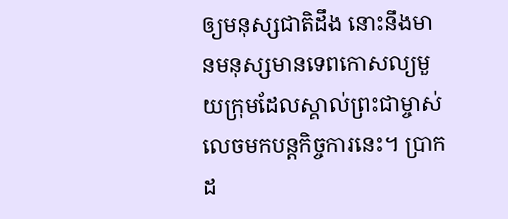ឲ្យមនុស្សជាតិដឹង នោះនឹងមានមនុស្សមានទេពកោសល្យមួយក្រុមដែលស្គាល់ព្រះជាម្ចាស់ លេចមកបន្តកិច្ចការនេះ។ ប្រាកដ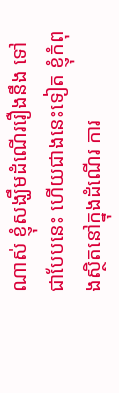ណាស់ ខ្ញុំសង្ឃឹមដំណើររឿងនឹង ទៅជាបែបនេះ ហើយជាងនេះទៀត ខ្ញុំកំពុងស្ថិតនៅក្នុងដំណើរ ការ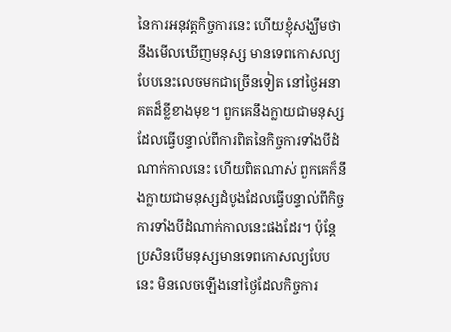នៃការអនុវត្តកិច្ចការនេះ ហើយខ្ញុំសង្ឃឹមថានឹងមើលឃើញមនុស្ស មានទេពកោសល្យបែបនេះលេចមកជាច្រើនទៀត នៅថ្ងៃអនាគតដ៏ខ្លីខាងមុខ។ ពួកគេនឹងក្លាយជាមនុស្សដែលធ្វើបន្ទាល់ពីការពិតនៃកិច្ចការទាំងបីដំណាក់កាលនេះ ហើយពិតណាស់ ពួកគេក៏នឹងក្លាយជាមនុស្សដំបូងដែលធ្វើបន្ទាល់ពីកិច្ចការទាំងបីដំណាក់កាលនេះផងដែរ។ ប៉ុន្តែ ប្រសិនបើមនុស្សមានទេពកោសល្យបែបនេះ មិនលេចឡើងនៅថ្ងៃដែលកិច្ចការ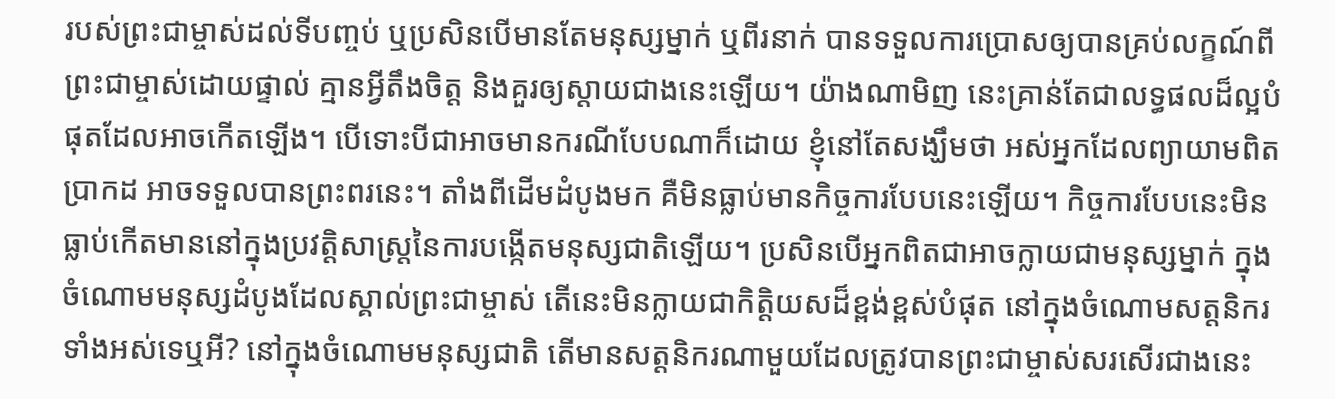របស់ព្រះជាម្ចាស់ដល់ទីបញ្ចប់ ឬប្រសិនបើមានតែមនុស្សម្នាក់ ឬពីរនាក់ បានទទួលការប្រោសឲ្យបានគ្រប់លក្ខណ៍ពីព្រះជាម្ចាស់ដោយផ្ទាល់ គ្មានអ្វីតឹងចិត្ត និងគួរឲ្យស្ដាយជាងនេះឡើយ។ យ៉ាងណាមិញ នេះគ្រាន់តែជាលទ្ធផលដ៏ល្អបំផុតដែលអាចកើតឡើង។ បើទោះបីជាអាចមានករណីបែបណាក៏ដោយ ខ្ញុំនៅតែសង្ឃឹមថា អស់អ្នកដែលព្យាយាមពិតប្រាកដ អាចទទួលបានព្រះពរនេះ។ តាំងពីដើមដំបូងមក គឺមិនធ្លាប់មានកិច្ចការបែបនេះឡើយ។ កិច្ចការបែបនេះមិនធ្លាប់កើតមាននៅក្នុងប្រវត្តិសាស្ត្រនៃការបង្កើតមនុស្សជាតិឡើយ។ ប្រសិនបើអ្នកពិតជាអាចក្លាយជាមនុស្សម្នាក់ ក្នុងចំណោមមនុស្សដំបូងដែលស្គាល់ព្រះជាម្ចាស់ តើនេះមិនក្លាយជាកិត្តិយសដ៏ខ្ពង់ខ្ពស់បំផុត នៅក្នុងចំណោមសត្តនិករទាំងអស់ទេឬអី? នៅក្នុងចំណោមមនុស្សជាតិ តើមានសត្តនិករណាមួយដែលត្រូវបានព្រះជាម្ចាស់សរសើរជាងនេះ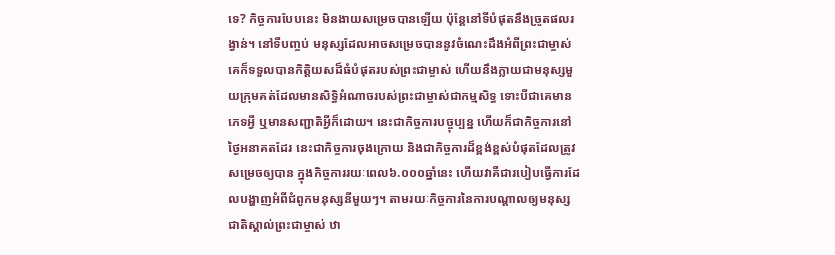ទេ? កិច្ចការបែបនេះ មិនងាយសម្រេចបានឡើយ ប៉ុន្តែនៅទីបំផុតនឹងច្រូតផលរង្វាន់។ នៅទីបញ្ចប់ មនុស្សដែលអាចសម្រេចបាននូវចំណេះដឹងអំពីព្រះជាម្ចាស់ គេក៏ទទួលបានកិត្តិយសដ៏ធំបំផុតរបស់ព្រះជាម្ចាស់ ហើយនឹងក្លាយជាមនុស្សមួយក្រុមគត់ដែលមានសិទ្ធិអំណាចរបស់ព្រះជាម្ចាស់ជាកម្មសិទ្ធ ទោះបីជាគេមានភេទអ្វី ឬមានសញ្ជាតិអ្វីក៏ដោយ។ នេះជាកិច្ចការបច្ចុប្បន្ន ហើយក៏ជាកិច្ចការនៅថ្ងៃអនាគតដែរ នេះជាកិច្ចការចុងក្រោយ និងជាកិច្ចការដ៏ខ្ពង់ខ្ពស់បំផុតដែលត្រូវសម្រេចឲ្យបាន ក្នុងកិច្ចការរយៈពេល៦.០០០ឆ្នាំនេះ ហើយវាគឺជារបៀបធ្វើការដែលបង្ហាញអំពីជំពូកមនុស្សនីមួយៗ។ តាមរយៈកិច្ចការនៃការបណ្ដាលឲ្យមនុស្សជាតិស្គាល់ព្រះជាម្ចាស់ ឋា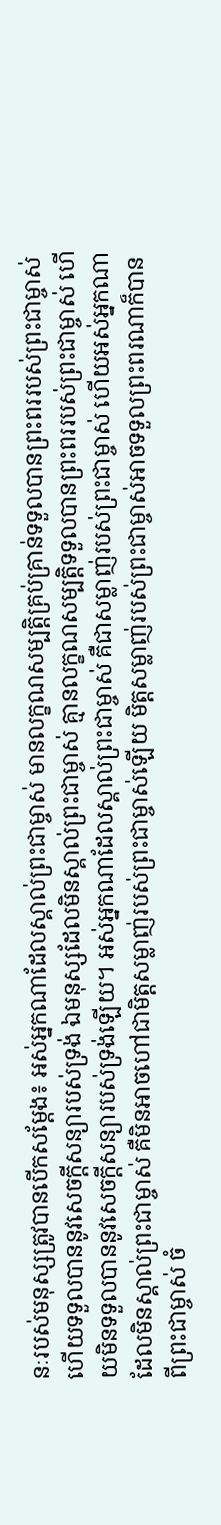នៈរបស់មនុស្សត្រូវបានបើកសម្ដែង៖ អស់អ្នកណាដែលស្គាល់ព្រះជាម្ចាស់ មានលក្ខណសម្បត្តិគ្រប់គ្រាន់ទទួលបានព្រះពររបស់ព្រះជាម្ចាស់ ហើយទទួលបាននូវសេចក្ដីសន្យារបស់ទ្រង់ ឯមនុស្សដែលមិនស្គាល់ព្រះជាម្ចាស់ គ្មានលក្ខណសម្បត្តិទទួលបានព្រះពររបស់ព្រះជាម្ចាស់ ហើយមិនទទួលបាននូវសេចក្ដីសន្យារបស់ទ្រង់ឡើយ។ អស់អ្នកណាដែលស្គាល់ព្រះជាម្ចាស់ គឺជាសម្លាញ់របស់ព្រះជាម្ចាស់ ហើយអស់អ្នកណាដែលមិនស្គាល់ព្រះជាម្ចាស់ គឺមិនអាចហៅជាមិត្តសម្លាញ់របស់ព្រះជាម្ចាស់ឡើយ មិត្តសម្លាញ់របស់ព្រះជាម្ចាស់អាចទទួលព្រះពរណាក៏បានពីព្រះជាម្ចាស់ ចំ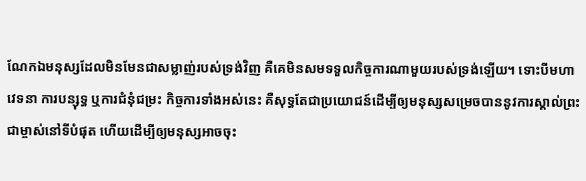ណែកឯមនុស្សដែលមិនមែនជាសម្លាញ់របស់ទ្រង់វិញ គឺគេមិនសមទទួលកិច្ចការណាមួយរបស់ទ្រង់ឡើយ។ ទោះបីមហាវេទនា ការបន្សុទ្ធ ឬការជំនុំជម្រះ កិច្ចការទាំងអស់នេះ គឺសុទ្ធតែជាប្រយោជន៍ដើម្បីឲ្យមនុស្សសម្រេចបាននូវការស្គាល់ព្រះជាម្ចាស់នៅទីបំផុត ហើយដើម្បីឲ្យមនុស្សអាចចុះ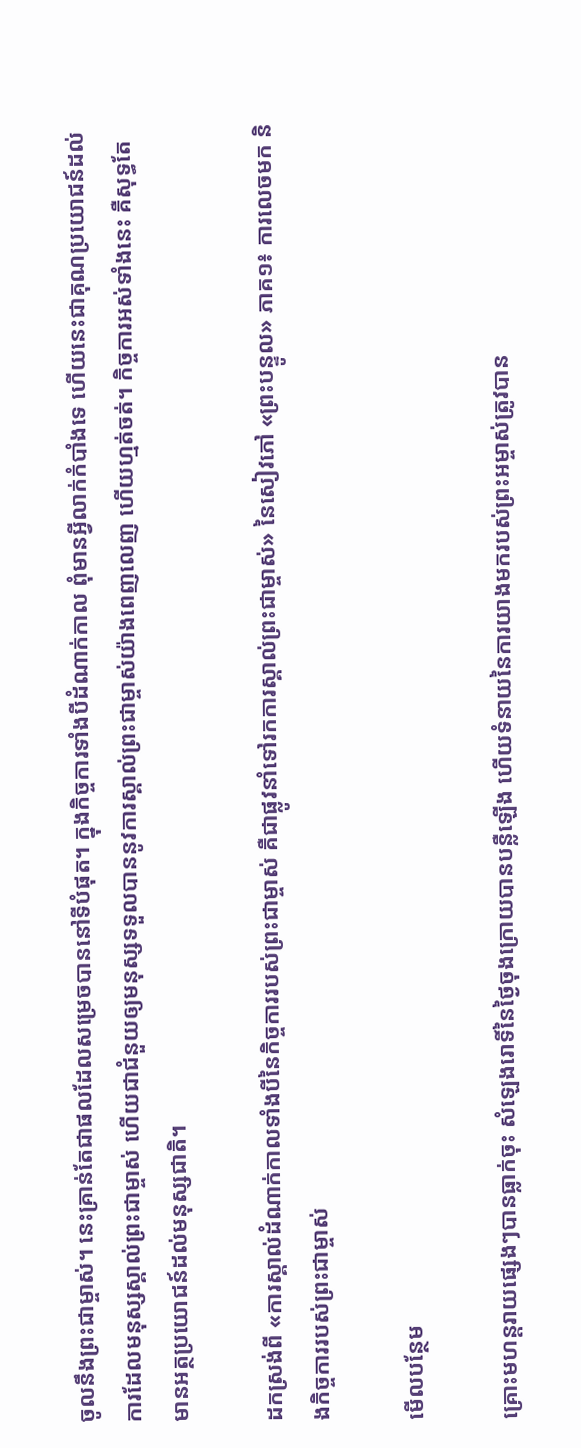ចូលនឹងព្រះជាម្ចាស់។ នេះគ្រាន់តែជាផលដែលសម្រេចបាននៅទីបំផុត។ ក្នុងកិច្ចការទាំងបីដំណាក់កាល ពុំមានអ្វីលាក់កំបាំងទេ ហើយនេះជាគុណប្រយោជន៍ដល់ការដែលមនុស្សស្គាល់ព្រះជាម្ចាស់ ហើយជាជំនួយឲ្យមនុស្សទទួលបាននូវការស្គាល់ព្រះជាម្ចាស់យ៉ាងពេញលេញ ហើយហ្មត់ចត់។ កិច្ចការអស់ទាំងនេះ គឺសុទ្ធតែមានអត្ថប្រយោជន៍ដល់មនុស្សជាតិ។

ដកស្រង់ពី «ការស្គាល់ដំណាក់កាលទាំងបីនៃកិច្ចការរបស់ព្រះជាម្ចាស់ គឺជាផ្លូវនាំទៅរកការស្គាល់ព្រះជាម្ចាស់» នៃសៀវភៅ «ព្រះបន្ទូល» ភាគ១៖ ការលេចមក និងកិច្ចការរបស់ព្រះជាម្ចាស់

មើលបន្ថែម

គ្រោះមហន្តរាយផ្សេងៗបានធ្លាក់ចុះ សំឡេងរោទិ៍នៃថ្ងៃចុងក្រោយបានបន្លឺឡើង ហើយទំនាយនៃការយាងមករបស់ព្រះអម្ចាស់ត្រូវបាន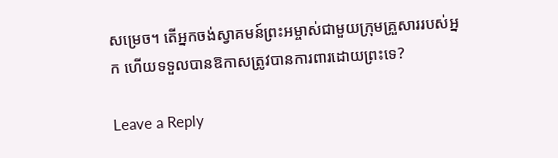សម្រេច។ តើអ្នកចង់ស្វាគមន៍ព្រះអម្ចាស់ជាមួយក្រុមគ្រួសាររបស់អ្នក ហើយទទួលបានឱកាសត្រូវបានការពារដោយព្រះទេ?

Leave a Reply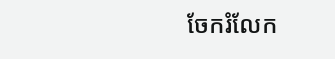ចែករំលែក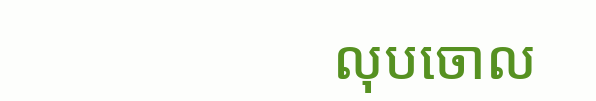លុបចោល